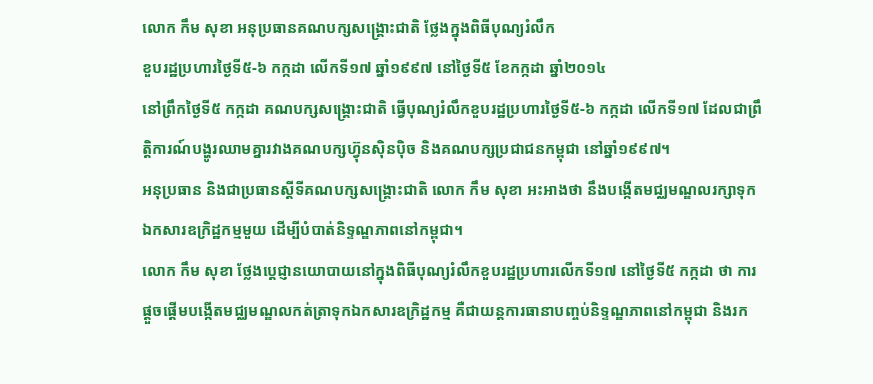លោក កឹម សុខា អនុប្រធានគណបក្សសង្គ្រោះជាតិ ថ្លែងក្នុងពិធីបុណ្យរំលឹក
ខួបរដ្ឋប្រហារថ្ងៃទី៥-៦ កក្កដា លើកទី១៧ ឆ្នាំ១៩៩៧ នៅថ្ងៃទី៥ ខែកក្កដា ឆ្នាំ២០១៤
នៅព្រឹកថ្ងៃទី៥ កក្កដា គណបក្សសង្គ្រោះជាតិ ធ្វើបុណ្យរំលឹកខួបរដ្ឋប្រហារថ្ងៃទី៥-៦ កក្កដា លើកទី១៧ ដែលជាព្រឹត្តិការណ៍បង្ហូរឈាមគ្នារវាងគណបក្សហ៊្វុនស៊ិនប៉ិច និងគណបក្សប្រជាជនកម្ពុជា នៅឆ្នាំ១៩៩៧។
អនុប្រធាន និងជាប្រធានស្ដីទីគណបក្សសង្គ្រោះជាតិ លោក កឹម សុខា អះអាងថា នឹងបង្កើតមជ្ឈមណ្ឌលរក្សាទុកឯកសារឧក្រិដ្ឋកម្មមួយ ដើម្បីបំបាត់និទ្ទណ្ឌភាពនៅកម្ពុជា។
លោក កឹម សុខា ថ្លែងប្ដេជ្ញានយោបាយនៅក្នុងពិធីបុណ្យរំលឹកខួបរដ្ឋប្រហារលើកទី១៧ នៅថ្ងៃទី៥ កក្កដា ថា ការផ្ដួចផ្ដើមបង្កើតមជ្ឈមណ្ឌលកត់ត្រាទុកឯកសារឧក្រិដ្ឋកម្ម គឺជាយន្តការធានាបញ្ចប់និទ្ទណ្ឌភាពនៅកម្ពុជា និងរក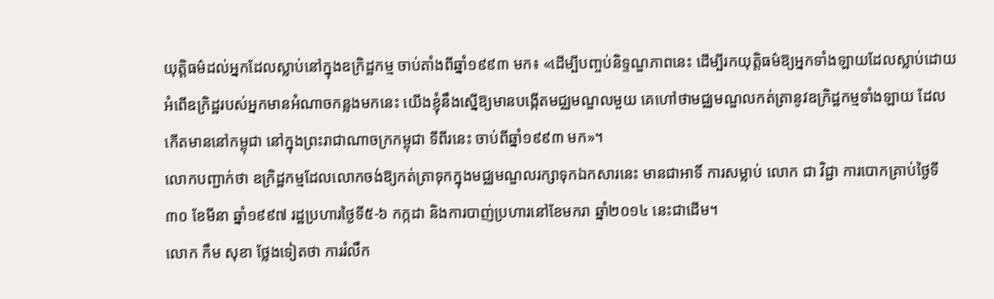យុត្តិធម៌ដល់អ្នកដែលស្លាប់នៅក្នុងឧក្រិដ្ឋកម្ម ចាប់តាំងពីឆ្នាំ១៩៩៣ មក៖ «ដើម្បីបញ្ចប់និទ្ទណ្ឌភាពនេះ ដើម្បីរកយុត្តិធម៌ឱ្យអ្នកទាំងឡាយដែលស្លាប់ដោយអំពើឧក្រិដ្ឋរបស់អ្នកមានអំណាចកន្លងមកនេះ យើងខ្ញុំនឹងស្នើឱ្យមានបង្កើតមជ្ឈមណ្ឌលមួយ គេហៅថាមជ្ឈមណ្ឌលកត់ត្រានូវឧក្រិដ្ឋកម្មទាំងឡាយ ដែលកើតមាននៅកម្ពុជា នៅក្នុងព្រះរាជាណាចក្រកម្ពុជា ទីពីរនេះ ចាប់ពីឆ្នាំ១៩៩៣ មក»។
លោកបញ្ជាក់ថា ឧក្រិដ្ឋកម្មដែលលោកចង់ឱ្យកត់ត្រាទុកក្នុងមជ្ឈមណ្ឌលរក្សាទុកឯកសារនេះ មានជាអាទិ៍ ការសម្លាប់ លោក ជា វិជ្ជា ការបោកគ្រាប់ថ្ងៃទី៣០ ខែមីនា ឆ្នាំ១៩៩៧ រដ្ឋប្រហារថ្ងៃទី៥-៦ កក្កដា និងការបាញ់ប្រហារនៅខែមករា ឆ្នាំ២០១៤ នេះជាដើម។
លោក កឹម សុខា ថ្លែងទៀតថា ការរំលឹក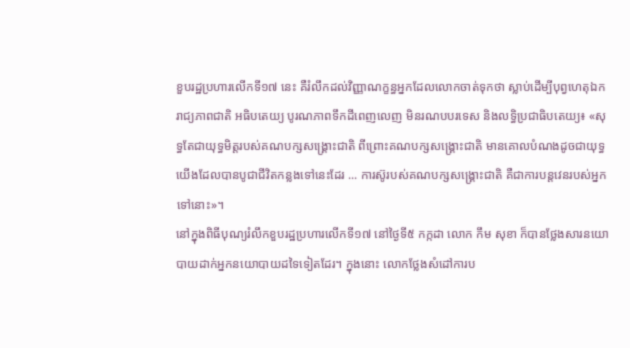ខួបរដ្ឋប្រហារលើកទី១៧ នេះ គឺរំលឹកដល់វិញ្ញាណក្ខន្ធអ្នកដែលលោកចាត់ទុកថា ស្លាប់ដើម្បីបុព្វហេតុឯករាជ្យភាពជាតិ អធិបតេយ្យ បូរណភាពទឹកដីពេញលេញ មិនរណបបរទេស និងលទ្ធិប្រជាធិបតេយ្យ៖ «សុទ្ធតែជាយុទ្ធមិត្តរបស់គណបក្សសង្គ្រោះជាតិ ពីព្រោះគណបក្សសង្គ្រោះជាតិ មានគោលបំណងដូចជាយុទ្ធយើងដែលបានបូជាជីវិតកន្លងទៅនេះដែរ ... ការស៊ូរបស់គណបក្សសង្គ្រោះជាតិ គឺជាការបន្តវេនរបស់អ្នកទៅនោះ»។
នៅក្នុងពិធីបុណ្យរំលឹកខួបរដ្ឋប្រហារលើកទី១៧ នៅថ្ងៃទី៥ កក្កដា លោក កឹម សុខា ក៏បានថ្លែងសារនយោបាយដាក់អ្នកនយោបាយដទៃទៀតដែរ។ ក្នុងនោះ លោកថ្លែងសំដៅការប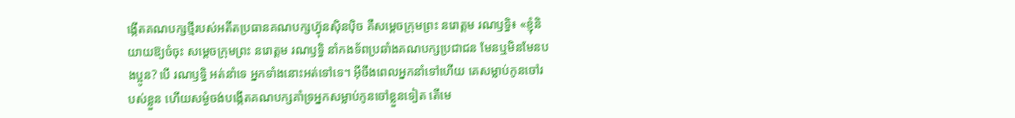ង្កើតគណបក្សថ្មីរបស់អតីតប្រធានគណបក្សហ៊្វុនស៊ិនប៉ិច គឺសម្ដេចក្រុមព្រះ នរោត្ដម រណឫទ្ធិ៖ «ខ្ញុំនិយាយឱ្យចំចុះ សម្ដេចក្រុមព្រះ នរោត្ដម រណឫទ្ធិ នាំកងទ័ពប្រឆាំងគណបក្សប្រជាជន មែនឬមិនមែនបងប្អូន? បើ រណឫទ្ធិ អត់នាំទេ អ្នកទាំងនោះអត់ទៅទេ។ អ៊ីចឹងពេលអ្នកនាំទៅហើយ គេសម្លាប់កូនចៅរបស់ខ្លួន ហើយសម្ងំចង់បង្កើតគណបក្សគាំទ្រអ្នកសម្លាប់កូនចៅខ្លួនទៀត តើមេ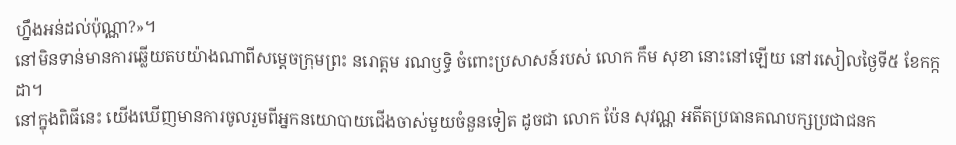ហ្នឹងអន់ដល់ប៉ុណ្ណា?»។
នៅមិនទាន់មានការឆ្លើយតបយ៉ាងណាពីសម្ដេចក្រុមព្រះ នរោត្តម រណឫទ្ធិ ចំពោះប្រសាសន៍របស់ លោក កឹម សុខា នោះនៅឡើយ នៅរសៀលថ្ងៃទី៥ ខែកក្កដា។
នៅក្នុងពិធីនេះ យើងឃើញមានការចូលរួមពីអ្នកនយោបាយជើងចាស់មួយចំនួនទៀត ដូចជា លោក ប៉ែន សុវណ្ណ អតីតប្រធានគណបក្សប្រជាជនក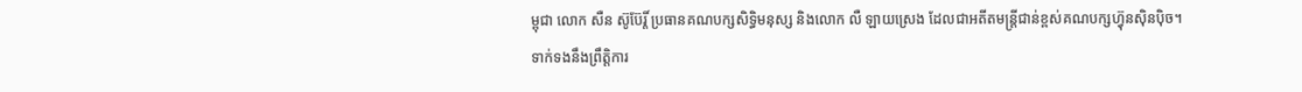ម្ពុជា លោក សឺន ស៊ូប៊ែរ្តិ៍ ប្រធានគណបក្សសិទ្ធិមនុស្ស និងលោក លឺ ឡាយស្រេង ដែលជាអតីតមន្ត្រីជាន់ខ្ពស់គណបក្សហ៊្វុនស៊ិនប៉ិច។
ទាក់ទងនឹងព្រឹត្តិការ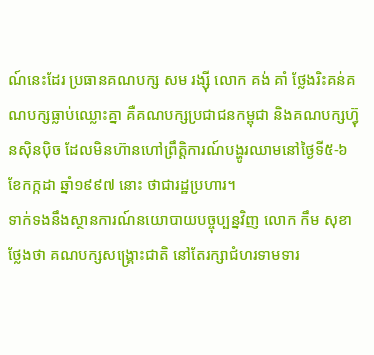ណ៍នេះដែរ ប្រធានគណបក្ស សម រង្ស៊ី លោក គង់ គាំ ថ្លែងរិះគន់គណបក្សធ្លាប់ឈ្លោះគ្នា គឺគណបក្សប្រជាជនកម្ពុជា និងគណបក្សហ៊្វុនស៊ិនប៉ិច ដែលមិនហ៊ានហៅព្រឹត្តិការណ៍បង្ហូរឈាមនៅថ្ងៃទី៥-៦ ខែកក្កដា ឆ្នាំ១៩៩៧ នោះ ថាជារដ្ឋប្រហារ។
ទាក់ទងនឹងស្ថានការណ៍នយោបាយបច្ចុប្បន្នវិញ លោក កឹម សុខា ថ្លែងថា គណបក្សសង្គ្រោះជាតិ នៅតែរក្សាជំហរទាមទារ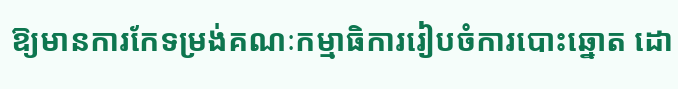ឱ្យមានការកែទម្រង់គណៈកម្មាធិការរៀបចំការបោះឆ្នោត ដោ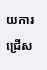យការជ្រើស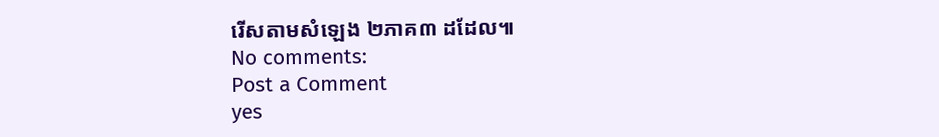រើសតាមសំឡេង ២ភាគ៣ ដដែល៕
No comments:
Post a Comment
yes